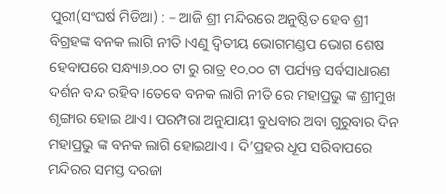ପୁରୀ(ସଂଘର୍ଷ ମିଡିଆ) : – ଆଜି ଶ୍ରୀ ମନ୍ଦିରରେ ଅନୁଷ୍ଠିତ ହେବ ଶ୍ରୀ ବିଗ୍ରହଙ୍କ ବନକ ଲାଗି ନୀତି ।ଏଣୁ ଦ୍ୱିତୀୟ ଭୋଗମଣ୍ଡପ ଭୋଗ ଶେଷ ହେବାପରେ ସନ୍ଧ୍ୟା୬.୦୦ ଟା ରୁ ରାତ୍ର ୧୦.୦୦ ଟା ପର୍ଯ୍ୟନ୍ତ ସର୍ବସାଧାରଣ ଦର୍ଶନ ବନ୍ଦ ରହିବ ।ତେବେ ବନକ ଲାଗି ନୀତି ରେ ମହାପ୍ରଭୁ ଙ୍କ ଶ୍ରୀମୁଖ ଶୃଙ୍ଗାର ହୋଇ ଥାଏ। ପରମ୍ପରା ଅନୁଯାୟୀ ବୁଧବାର ଅବା ଗୁରୁବାର ଦିନ ମହାପ୍ରଭୁ ଙ୍କ ବନକ ଲାଗି ହୋଇଥାଏ । ଦି’ପ୍ରହର ଧୂପ ସରିବାପରେ ମନ୍ଦିରର ସମସ୍ତ ଦରଜା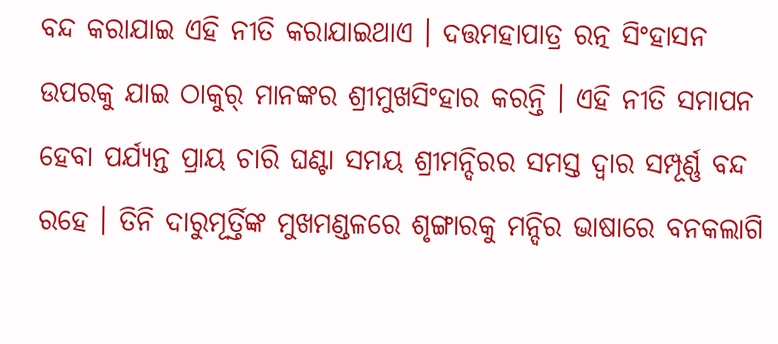ବନ୍ଦ କରାଯାଇ ଏହି ନୀତି କରାଯାଇଥାଏ । ଦତ୍ତମହାପାତ୍ର ରତ୍ନ ସିଂହାସନ ଉପରକୁ ଯାଇ ଠାକୁର୍ ମାନଙ୍କର ଶ୍ରୀମୁଖସିଂହାର କରନ୍ତି । ଏହି ନୀତି ସମାପନ ହେବା ପର୍ଯ୍ୟନ୍ତ ପ୍ରାୟ ଚାରି ଘଣ୍ଟା ସମୟ ଶ୍ରୀମନ୍ଦିରର ସମସ୍ତ ଦ୍ୱାର ସମ୍ପୂର୍ଣ୍ଣ ବନ୍ଦ ରହେ । ତିନି ଦାରୁମୂର୍ତ୍ତିଙ୍କ ମୁଖମଣ୍ଡଳରେ ଶୃଙ୍ଗାରକୁ ମନ୍ଦିର ଭାଷାରେ ବନକଲାଗି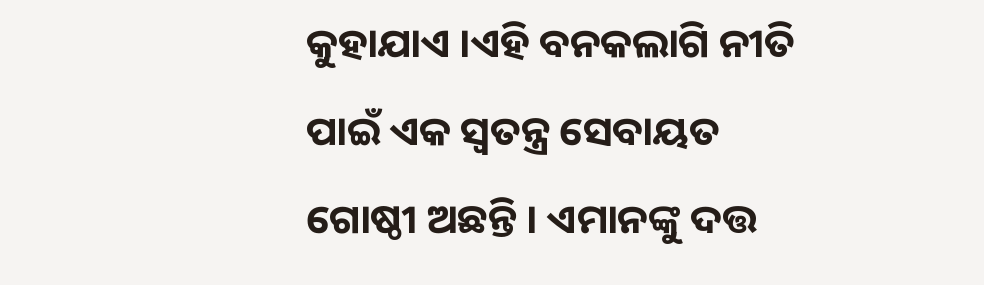କୁହାଯାଏ ।ଏହି ବନକଲାଗି ନୀତି ପାଇଁ ଏକ ସ୍ୱତନ୍ତ୍ର ସେବାୟତ ଗୋଷ୍ଠୀ ଅଛନ୍ତି । ଏମାନଙ୍କୁ ଦତ୍ତ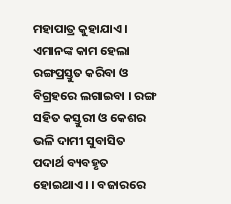ମହାପାତ୍ର କୁହାଯାଏ । ଏମାନଙ୍କ କାମ ହେଲା ରଙ୍ଗପ୍ରସ୍ତୁତ କରିବା ଓ ବିଗ୍ରହରେ ଲଗାଇବା । ରଙ୍ଗ ସହିତ କସ୍ତୁରୀ ଓ କେଶର ଭଳି ଦାମୀ ସୁବାସିତ ପଦାର୍ଥ ବ୍ୟବହୃତ ହୋଇଥାଏ। । ବଜାରରେ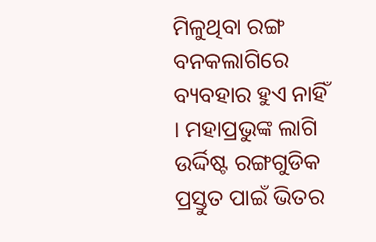ମିଳୁଥିବା ରଙ୍ଗ ବନକଲାଗିରେ ବ୍ୟବହାର ହୁଏ ନାହିଁ । ମହାପ୍ରଭୁଙ୍କ ଲାଗି ଉର୍ଦ୍ଦିଷ୍ଟ ରଙ୍ଗଗୁଡିକ ପ୍ରସ୍ତୁତ ପାଇଁ ଭିତର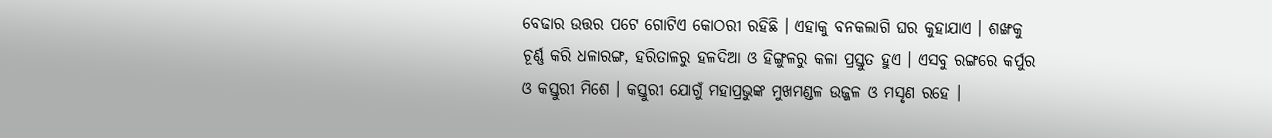ବେଢାର ଉତ୍ତର ପଟେ ଗୋଟିଏ କୋଠରୀ ରହିଛି । ଏହାକୁ ବନକଲାଗି ଘର କୁହାଯାଏ । ଶଙ୍ଖକୁ ଚୂର୍ଣ୍ଣ କରି ଧଳାରଙ୍ଗ, ହରିତାଳରୁ ହଳଦିଆ ଓ ହିଙ୍ଗୁଳରୁ କଳା ପ୍ରସ୍ତୁତ ହୁଏ । ଏସବୁ ରଙ୍ଗରେ କର୍ପୁର ଓ କସ୍ତୁରୀ ମିଶେ । କସ୍ତୁରୀ ଯୋଗୁଁ ମହାପ୍ରଭୁଙ୍କ ମୁଖମଣ୍ଡଳ ଉଜ୍ଜଳ ଓ ମସୃଣ ରହେ ।